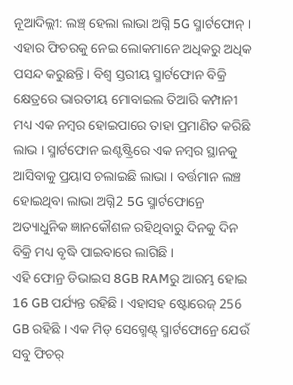ନୂଆଦିଲ୍ଲୀ: ଲଞ୍ଚ୍ ହେଲା ଲାଭା ଅଗ୍ନି 5G ସ୍ମାର୍ଟଫୋନ୍ । ଏହାର ଫିଚରକୁ ନେଇ ଲୋକମାନେ ଅଧିକରୁ ଅଧିକ ପସନ୍ଦ କରୁଛନ୍ତି । ବିଶ୍ବ ସ୍ତରୀୟ ସ୍ମାର୍ଟଫୋନ ବିକ୍ରି କ୍ଷେତ୍ରରେ ଭାରତୀୟ ମୋବାଇଲ ତିଆରି କମ୍ପାନୀ ମଧ୍ୟ ଏକ ନମ୍ବର ହୋଇପାରେ ତାହା ପ୍ରମାଣିତ କରିଛି ଲାଭ । ସ୍ମାର୍ଟଫୋନ ଇଣ୍ଟଷ୍ଟ୍ରିରେ ଏକ ନମ୍ବର ସ୍ଥାନକୁ ଆସିବାକୁ ପ୍ରୟାସ ଚଲାଇଛି ଲାଭା । ବର୍ତ୍ତମାନ ଲଞ୍ଚ ହୋଇଥିବା ଲାଭା ଅଗ୍ନି2 5G ସ୍ମାର୍ଟଫୋନ୍ରେ ଅତ୍ୟାଧୁନିକ ଜ୍ଞାନକୌଶଳ ରହିଥିବାରୁ ଦିନକୁ ଦିନ ବିକ୍ରି ମଧ୍ୟ ବୃଦ୍ଧି ପାଇବାରେ ଲାଗିଛି ।
ଏହି ଫୋନ୍ର ଡିଭାଇସ 8GB RAMରୁ ଆରମ୍ଭ ହୋଇ 16 GB ପର୍ଯ୍ୟନ୍ତ ରହିଛି । ଏହାସହ ଷ୍ଟୋରେଜ୍ 256 GB ରହିଛି । ଏକ ମିଡ୍ ସେଗ୍ମେଣ୍ଟ୍ ସ୍ମାର୍ଟଫୋନ୍ରେ ଯେଉଁ ସବୁ ଫିଚର୍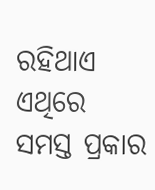ରହିଥାଏ ଏଥିରେ ସମସ୍ତ ପ୍ରକାର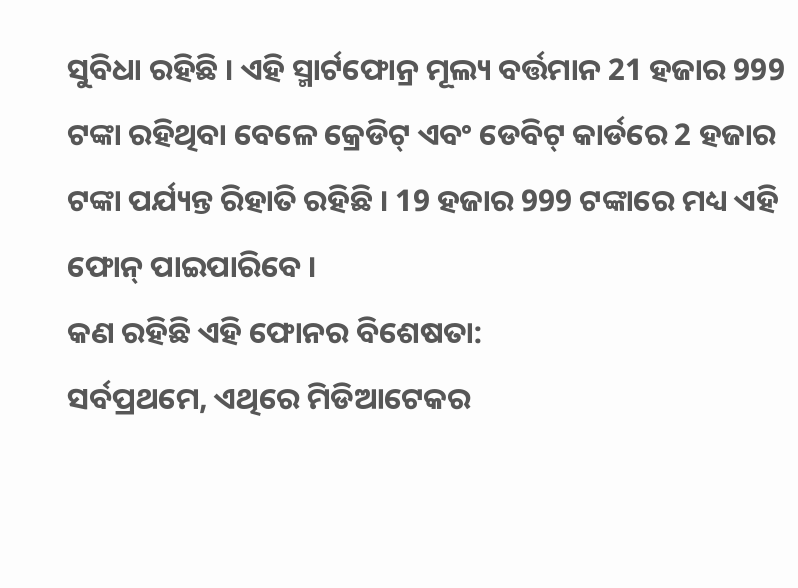ସୁବିଧା ରହିଛି । ଏହି ସ୍ମାର୍ଟଫୋନ୍ର ମୂଲ୍ୟ ବର୍ତ୍ତମାନ 21 ହଜାର 999 ଟଙ୍କା ରହିଥିବା ବେଳେ କ୍ରେଡିଟ୍ ଏବଂ ଡେବିଟ୍ କାର୍ଡରେ 2 ହଜାର ଟଙ୍କା ପର୍ଯ୍ୟନ୍ତ ରିହାତି ରହିଛି । 19 ହଜାର 999 ଟଙ୍କାରେ ମଧ୍ୟ ଏହି ଫୋନ୍ ପାଇପାରିବେ ।
କଣ ରହିଛି ଏହି ଫୋନର ବିଶେଷତା:
ସର୍ବପ୍ରଥମେ, ଏଥିରେ ମିଡିଆଟେକର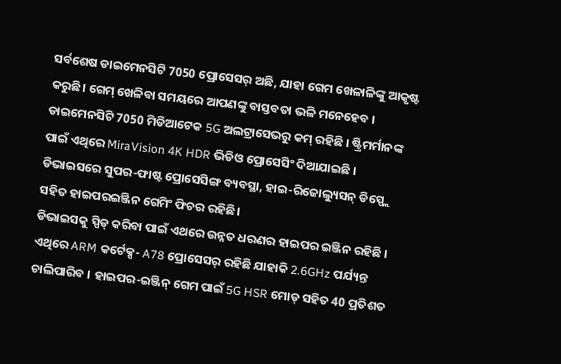ସର୍ବଶେଷ ଡାଇମେନସିଟି 7050 ପ୍ରୋସେସର୍ ଅଛି, ଯାହା ଗେମ ଖେଳାଳିଙ୍କୁ ଆକୃଷ୍ଟ କରୁଛି। ଗେମ୍ ଖେଳିବା ସମୟରେ ଆପଣଙ୍କୁ ବାସ୍ତବତା ଭଳି ମନେହେବ । ଡାଇମେନସିଟି 7050 ମିଡିଆଟେକ 5G ଅଲଟ୍ରାସେଭରୁ କମ୍ ରହିଛି । ଷ୍ଟ୍ରିମର୍ମାନଙ୍କ ପାଇଁ ଏଥିରେ MiraVision 4K HDR ଭିଡିଓ ପ୍ରୋସେସିଂ ଦିଆଯାଇଛି । ଡିଭାଇସରେ ସୁପର-ଫାଷ୍ଟ ପ୍ରୋସେସିଙ୍ଗ ବ୍ୟବସ୍ଥା, ହାଇ-ରିଜୋଲ୍ୟୁସନ୍ ଡିସ୍ପ୍ଲେ ସହିତ ହାଇପରଇଞ୍ଜିନ ଗେମିଂ ଫିଚର ରହିଛି।
ଡିଭାଇସକୁ ସ୍ପିଡ୍ କରିବା ପାଇଁ ଏଥରେ ଉନ୍ନତ ଧରଣର ହାଇପର ଇଞ୍ଜିନ ରହିଛି । ଏଥିରେ ARM କର୍ଟେକ୍ସ- A78 ପ୍ରୋସେସର୍ ରହିଛି ଯାହାକି 2.6GHz ପର୍ଯ୍ୟନ୍ତ ଚାଲିପାରିବ । ହାଇପର-ଇଞ୍ଜିନ୍ ଗେମ ପାଇଁ 5G HSR ମୋଡ୍ ସହିତ 40 ପ୍ରତିଶତ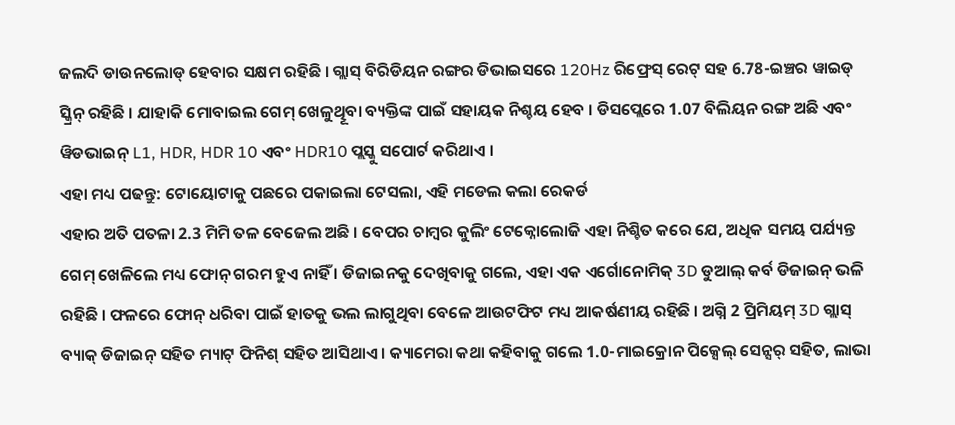ଜଲଦି ଡାଉନଲୋଡ୍ ହେବାର ସକ୍ଷମ ରହିଛି । ଗ୍ଲାସ୍ ବିରିଡିୟନ ରଙ୍ଗର ଡିଭାଇସରେ 120Hz ରିଫ୍ରେସ୍ ରେଟ୍ ସହ 6.78-ଇଞ୍ଚର ୱାଇଡ୍ ସ୍କ୍ରିନ୍ ରହିଛି । ଯାହାକି ମୋବାଇଲ ଗେମ୍ ଖେଳୁଥିୂବା ବ୍ୟକ୍ତିଙ୍କ ପାଇଁ ସହାୟକ ନିଶ୍ଚୟ ହେବ । ଡିସପ୍ଲେରେ 1.07 ବିଲିୟନ ରଙ୍ଗ ଅଛି ଏବଂ ୱିଡଭାଇନ୍ L1, HDR, HDR 10 ଏବଂ HDR10 ପ୍ଲସ୍କୁ ସପୋର୍ଟ କରିଥାଏ ।
ଏହା ମଧ୍ୟ ପଢନ୍ତୁ: ଟୋୟୋଟାକୁ ପଛରେ ପକାଇଲା ଟେସଲା, ଏହି ମଡେଲ କଲା ରେକର୍ଡ
ଏହାର ଅତି ପତଳା 2.3 ମିମି ତଳ ବେଜେଲ ଅଛି । ବେପର ଚାମ୍ବର କୁଲିଂ ଟେକ୍ନୋଲୋଜି ଏହା ନିଶ୍ଚିତ କରେ ଯେ, ଅଧିକ ସମୟ ପର୍ଯ୍ୟନ୍ତ ଗେମ୍ ଖେଳିଲେ ମଧ୍ୟ ଫୋନ୍ ଗରମ ହୁଏ ନାହିଁ । ଡିଜାଇନକୁ ଦେଖିବାକୁ ଗଲେ, ଏହା ଏକ ଏର୍ଗୋନୋମିକ୍ 3D ଡୁଆଲ୍ କର୍ବ ଡିଜାଇନ୍ ଭଳି ରହିଛି । ଫଳରେ ଫୋନ୍ ଧରିବା ପାଇଁ ହାତକୁ ଭଲ ଲାଗୁଥିବା ବେଳେ ଆଉଟଫିଟ ମଧ୍ୟ ଆକର୍ଷଣୀୟ ରହିଛି । ଅଗ୍ନି 2 ପ୍ରିମିୟମ୍ 3D ଗ୍ଲାସ୍ ବ୍ୟାକ୍ ଡିଜାଇନ୍ ସହିତ ମ୍ୟାଟ୍ ଫିନିଶ୍ ସହିତ ଆସିଥାଏ । କ୍ୟାମେରା କଥା କହିବାକୁ ଗଲେ 1.0-ମାଇକ୍ରୋନ ପିକ୍ସେଲ୍ ସେନ୍ସର୍ ସହିତ, ଲାଭା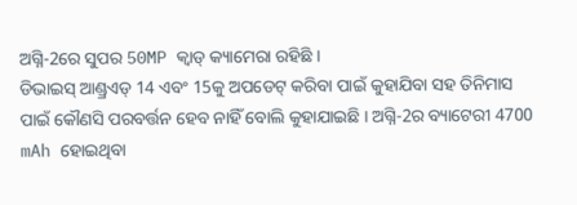ଅଗ୍ନି-2ରେ ସୁପର 50MP କ୍ୱାଡ୍ କ୍ୟାମେରା ରହିଛି ।
ଡିଭାଇସ୍ ଆଣ୍ଡ୍ରଏଡ୍ 14 ଏବଂ 15କୁ ଅପଡେଟ୍ କରିବା ପାଇଁ କୁହାଯିବା ସହ ତିନିମାସ ପାଇଁ କୌଣସି ପରବର୍ତ୍ତନ ହେବ ନାହିଁ ବୋଲି କୁହାଯାଇଛି । ଅଗ୍ନି-2ର ବ୍ୟାଟେରୀ 4700 mAh ହୋଇଥିବା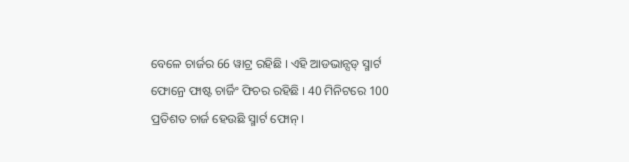ବେଳେ ଚାର୍ଜର 66 ୱାଟ୍ର ରହିଛି । ଏହି ଆଡଭାନ୍ସଡ୍ ସ୍ମାର୍ଟ ଫୋନ୍ରେ ଫାଷ୍ଟ ଚାର୍ଜିଂ ଫିଚର ରହିଛି । 40 ମିନିଟରେ 100 ପ୍ରତିଶତ ଚାର୍ଜ ହେଉଛି ସ୍ମାର୍ଟ ଫୋନ୍ ।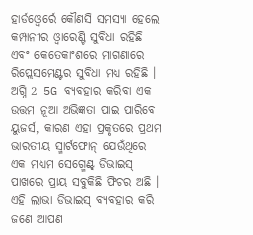ହାର୍ଡଓ୍ବେର୍ରେ କୌଣସି ସମସ୍ୟା ହେଲେ କମ୍ପାନୀର ଓ୍ବାରେଣ୍ଟି ସୁବିଧା ରହିଛି ଏବଂ କେତେକାଂଶରେ ମାଗଣାରେ ରିପ୍ଲେସମେଣ୍ଟର ସୁବିଧା ମଧ୍ୟ ରହିଛି । ଅଗ୍ନି 2 5G ବ୍ୟବହାର କରିବା ଏକ ଉତ୍ତମ ନୂଆ ଅଭିଜ୍ଞତା ପାଇ ପାରିବେ ୟୁଜର୍ସ, କାରଣ ଏହା ପ୍ରକୃତରେ ପ୍ରଥମ ଭାରତୀୟ ସ୍ମାର୍ଟଫୋନ୍ ଯେଉଁଥିରେ ଏକ ମଧ୍ୟମ ସେଗ୍ମେଣ୍ଟ୍ ଡିଭାଇସ୍ ପାଖରେ ପ୍ରାୟ ସବୁକିଛି ଫିଚର ଅଛି । ଏହି ଲାଭା ଡିଭାଇସ୍ ବ୍ୟବହାର କରି ଜଣେ ଆପଣ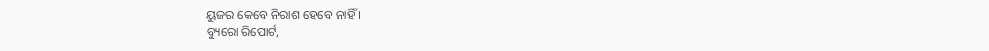ୟୁଜର କେବେ ନିରାଶ ହେବେ ନାହିଁ ।
ବ୍ୟୁରୋ ରିପୋର୍ଟ,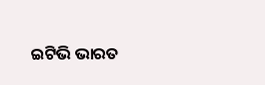ଇଟିଭି ଭାରତ